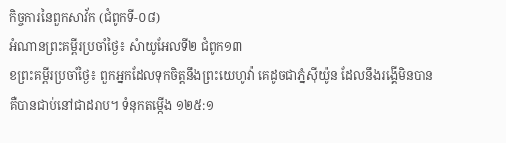កិច្ចការនៃពួកសាវ័ក (ជំពូកទី-០៨)
អំណានព្រះគម្ពីរប្រចាំថ្ងៃ៖ សំាយូអែលទី២ ជំពូក១៣
ខព្រះគម្ពីរប្រចាំថ្ងៃ៖ ពួកអ្នកដែលទុកចិត្តនឹងព្រះយេហូវ៉ា គេដូចជាភ្នំស៊ីយ៉ូន ដែលនឹងរង្គើមិនបាន គឺបានជាប់នៅជាដរាប។ ទំនុកតម្កើង ១២៥:១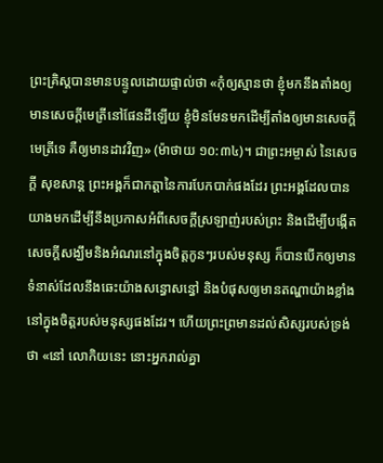ព្រះគ្រិស្តបានមានបន្ទូលដោយផ្ទាល់ថា «កុំឲ្យស្មានថា ខ្ញុំមកនឹងតាំងឲ្យមានសេចក្តីមេត្រីនៅផែនដីឡើយ ខ្ញុំមិនមែនមកដើម្បីតាំងឲ្យមានសេចក្តី មេត្រីទេ គឺឲ្យមានដាវវិញ» (ម៉ាថាយ ១០:៣៤)។ ជាព្រះអម្ចាស់ នៃសេចក្តី សុខសាន្ត ព្រះអង្គក៏ជាកត្តានៃការបែកបាក់ផងដែរ ព្រះអង្គដែលបានយាងមកដើម្បីនឹងប្រកាសអំពីសេចក្តីស្រឡាញ់របស់ព្រះ និងដើម្បីបង្កើត សេចក្តីសង្ឃឹមនិងអំណរនៅក្នុងចិត្តកូនៗរបស់មនុស្ស ក៏បានបើកឲ្យមានទំនាស់ដែលនឹងឆេះយ៉ាងសន្ធោសន្ធៅ និងបំផុសឲ្យមានតណ្ហាយ៉ាងខ្លាំងនៅក្នុងចិត្តរបស់មនុស្សផងដែរ។ ហើយព្រះព្រមានដល់សិស្សរបស់ទ្រង់ថា «នៅ លោកិយនេះ នោះអ្នករាល់គ្នា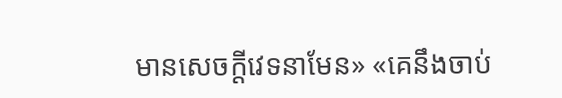មានសេចក្តីវេទនាមែន» «គេនឹងចាប់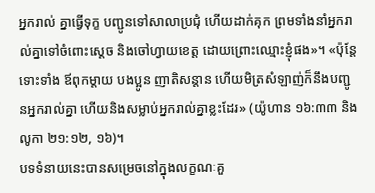អ្នករាល់ គ្នាធ្វើទុក្ខ បញ្ជូនទៅសាលាប្រជុំ ហើយដាក់គុក ព្រមទាំងនាំអ្នករាល់គ្នាទៅចំពោះស្តេច និងចៅហ្វាយខេត្ត ដោយព្រោះឈ្មោះខ្ញុំផង»។ «ប៉ុន្តែ ទោះទាំង ឪពុកម្តាយ បងប្អូន ញាតិសន្តាន ហើយមិត្រសំឡាញ់ក៏នឹងបញ្ជូនអ្នករាល់គ្នា ហើយនិងសម្លាប់អ្នករាល់គ្នាខ្លះដែរ» (យ៉ូហាន ១៦:៣៣ និង លូកា ២១:១២, ១៦)។
បទទំនាយនេះបានសម្រេចនៅក្នុងលក្ខណៈគួ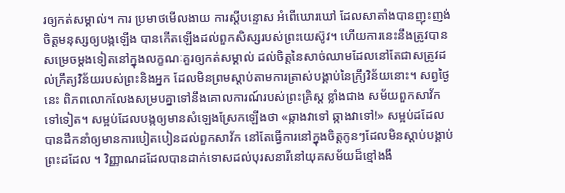រឲ្យកត់សម្គាល់។ ការ ប្រមាថមើលងាយ ការស្តីបន្ទោស អំពើឃោរឃៅ ដែលសាតាំងបានញុះញង់ចិត្តមនុស្សឲ្យបង្កឡើង បានកើតឡើងដល់ពួកសិស្សរបស់ព្រះយេស៊ូវ។ ហើយការនេះនឹងត្រូវបានសម្រេចម្តងទៀតនៅក្នុងលក្ខណៈគួរឲ្យកត់សម្គាល់ ដល់ចិត្តនៃសាច់ឈាមដែលនៅតែជាសត្រូវដល់ក្រឹត្យវិន័យរបស់ព្រះនិងអ្នក ដែលមិនព្រមស្តាប់តាមការត្រាស់បង្គាប់នៃក្រឹ្យវិន័យនោះ។ សព្វថ្ងៃនេះ ពិភពលោកលែងសម្របគ្នាទៅនឹងគោលការណ៍របស់ព្រះគ្រិស្ត ខ្លាំងជាង សម័យពួកសាវ័កទៅទៀត។ សម្អប់ដែលបង្កឲ្យមានសំឡេងស្រែកឡើងថា «ឆ្កាងវាទៅ ឆ្កាងវាទៅ!» សម្អប់ដដែលបានដឹកនាំឲ្យមានការបៀតបៀនដល់ពួកសាវ័ក នៅតែធ្វើការនៅក្នុងចិត្តកូនៗដែលមិនស្តាប់បង្គាប់ព្រះដដែល ។ វិញ្ញាណដដែលបានដាក់ទោសដល់បុរសនារីនៅយុគសម័យដ៏ខ្មៅងងឹ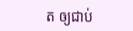ត ឲ្យជាប់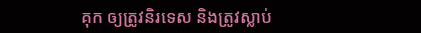គុក ឲ្យត្រូវនិរទេស និងត្រូវស្លាប់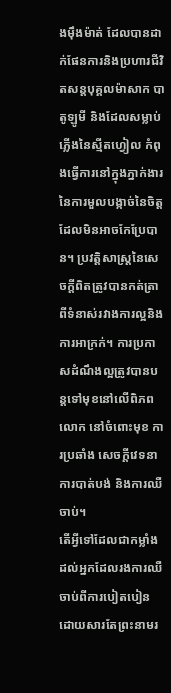ងម៉ឹងម៉ាត់ ដែលបានដាក់ផែនការនិងប្រហារជីវិតសន្តបុគ្គលម៉ាសាក បាតូឡូមី និងដែលសម្លាប់ភ្លើងនៃស្មីតហ្វៀល កំពុងធ្វើការនៅក្នុងភ្នាក់ងារនៃការមួលបង្កាច់នៃចិត្តដែលមិនអាចកែប្រែបាន។ ប្រវត្តិសាស្រ្តនៃសេចក្តីពិតត្រូវបានកត់ត្រាពីទំនាស់រវាងការល្អនិងការអាក្រក់។ ការប្រកាសដំណឹងល្អត្រូវបានបន្តទៅមុខនៅលើពិភពលោក នៅចំពោះមុខ ការប្រឆាំង សេចក្តីវេទនា ការបាត់បង់ និងការឈឺចាប់។
តើអ្វីទៅដែលជាកម្លាំងដល់អ្នកដែលរងការឈឺចាប់ពីការបៀតបៀន ដោយសារតែព្រះនាមរ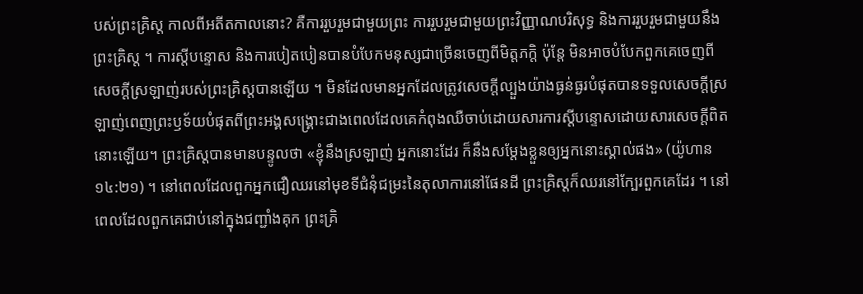បស់ព្រះគ្រិស្ត កាលពីអតីតកាលនោះ? គឺការរួបរួមជាមួយព្រះ ការរួបរួមជាមួយព្រះវិញ្ញាណបរិសុទ្ធ និងការរួបរួមជាមួយនឹងព្រះគ្រិស្ត ។ ការស្តីបន្ទោស និងការបៀតបៀនបានបំបែកមនុស្សជាច្រើនចេញពីមិត្តភក្តិ ប៉ុន្តែ មិនអាចបំបែកពួកគេចេញពីសេចក្តីស្រឡាញ់របស់ព្រះគ្រិស្តបានឡើយ ។ មិនដែលមានអ្នកដែលត្រូវសេចក្តីល្បួងយ៉ាងធ្ងន់ធ្ងរបំផុតបានទទួលសេចក្តីស្រឡាញ់ពេញព្រះឫទ័យបំផុតពីព្រះអង្គសង្រ្គោះជាងពេលដែលគេកំពុងឈឺចាប់ដោយសារការស្តីបន្ទោសដោយសារសេចក្តីពិតនោះឡើយ។ ព្រះគ្រិស្តបានមានបន្ទូលថា «ខ្ញុំនឹងស្រឡាញ់ អ្នកនោះដែរ ក៏នឹងសម្តែងខ្លួនឲ្យអ្នកនោះស្គាល់ផង» (យ៉ូហាន ១៤:២១) ។ នៅពេលដែលពួកអ្នកជឿឈរនៅមុខទីជំនុំជម្រះនៃតុលាការនៅផែនដី ព្រះគ្រិស្តក៏ឈរនៅក្បែរពួកគេដែរ ។ នៅពេលដែលពួកគេជាប់នៅក្នុងជញ្ជាំងគុក ព្រះគ្រិ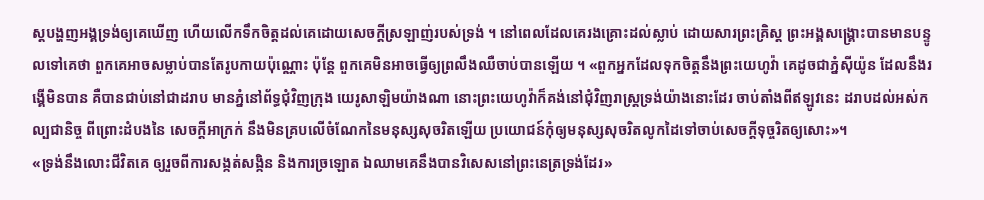ស្តបង្ហញអង្គទ្រង់ឲ្យគេឃើញ ហើយលើកទឹកចិត្តដល់គេដោយសេចក្តីស្រឡាញ់របស់ទ្រង់ ។ នៅពេលដែលគេរងគ្រោះដល់ស្លាប់ ដោយសារព្រះគ្រិស្ត ព្រះអង្គសង្រ្គោះបានមានបន្ទូលទៅគេថា ពួកគេអាចសម្លាប់បានតែរូបកាយប៉ុណ្ណោះ ប៉ុន្តែ ពួកគេមិនអាចធ្វើឲ្យព្រលឹងឈឺចាប់បានឡើយ ។ «ពួកអ្នកដែលទុកចិត្តនឹងព្រះយេហូវ៉ា គេដូចជាភ្នំស៊ីយ៉ូន ដែលនឹងរង្គើមិនបាន គឺបានជាប់នៅជាដរាប មានភ្នំនៅព័ទ្ធជុំវិញក្រុង យេរូសាឡិមយ៉ាងណា នោះព្រះយេហូវ៉ាក៏គង់នៅជុំវិញរាស្ត្រទ្រង់យ៉ាងនោះដែរ ចាប់តាំងពីឥឡូវនេះ ដរាបដល់អស់កល្បជានិច្ច ពីព្រោះដំបងនៃ សេចក្តីអាក្រក់ នឹងមិនគ្របលើចំណែកនៃមនុស្សសុចរិតឡើយ ប្រយោជន៍កុំឲ្យមនុស្សសុចរិតលូកដៃទៅចាប់សេចក្តីទុច្ចរិតឲ្យសោះ»។
«ទ្រង់នឹងលោះជីវិតគេ ឲ្យរួចពីការសង្កត់សង្កិន និងការច្រឡោត ឯឈាមគេនឹងបានវិសេសនៅព្រះនេត្រទ្រង់ដែរ»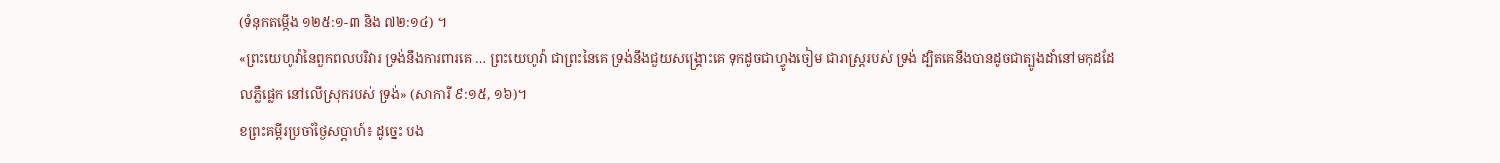(ទំនុកតម្កើង ១២៥:១-៣ និង ៧២:១៤) ។
«ព្រះយេហូវ៉ានៃពួកពលបរិវារ ទ្រង់នឹងការពារគេ … ព្រះយេហូវ៉ា ជាព្រះនៃគេ ទ្រង់នឹងជួយសង្គ្រោះគេ ទុកដូចជាហ្វូងចៀម ជារាស្ត្ររបស់ ទ្រង់ ដ្បិតគេនឹងបានដូចជាត្បូងដាំនៅមកុដដែលភ្លឺផ្លេក នៅលើស្រុករបស់ ទ្រង់» (សាការី ៩:១៥, ១៦)។
ខព្រះគម្ពីរប្រចាំថ្ងៃសប្តាហ៍៖ ដូច្នេះ បង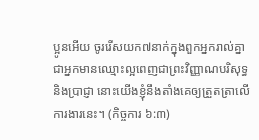ប្អូនអើយ ចូររើសយក៧នាក់ក្នុងពួកអ្នករាល់គ្នាជាអ្នកមានឈ្មោះល្អពេញជាព្រះវិញ្ញាណបរិសុទ្ធ និងប្រាជ្ញា នោះយើងខ្ញុំនឹងតាំងគេឲ្យត្រួតត្រាលើការងារនេះ។ (កិច្ចការ ៦:៣)